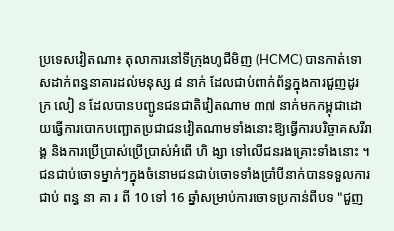ប្រទេសវៀតណា៖ តុលាការនៅទីក្រុងហូជីមិញ (HCMC) បានកាត់ទោសដាក់ពន្ធនាគារដល់មនុស្ស ៨ នាក់ ដែលជាប់ពាក់ព័ន្ធក្នុងការជួញដូរ ក្រ លៀ ន ដែលបានបញ្ជូនជនជាតិវៀតណាម ៣៧ នាក់មកកម្ពុជាដោយធ្វើការបោកបញ្ឆោតប្រជាជនវៀតណាមទាំងនោះឱ្យធ្វើការបរិច្ចាគសរីរាង្គ និងការប្រើប្រាស់ប្រើប្រាស់អំពើ ហិ ង្សា ទៅលើជនរងគ្រោះទាំងនោះ ។
ជនជាប់ចោទម្នាក់ៗក្នុងចំនោមជនជាប់ចោទទាំងប្រាំបីនាក់បានទទួលការជាប់ ពន្ធ នា គា រ ពី 10 ទៅ 16 ឆ្នាំសម្រាប់ការចោទប្រកាន់ពីបទ "ជួញ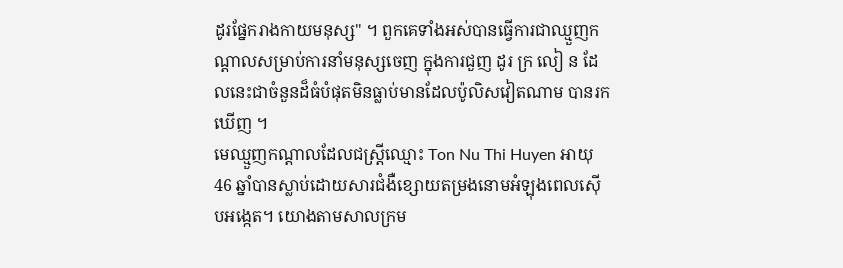ដូរផ្នែករាងកាយមនុស្ស" ។ ពួកគេទាំងអស់បានធ្វើការជាឈ្មួញកណ្តាលសម្រាប់ការនាំមនុស្សចេញ ក្នុងការជួញ ដូរ ក្រ លៀ ន ដែលនេះជាចំនួនដ៏ធំបំផុតមិនធ្លាប់មានដែលប៉ូលិសវៀតណាម បានរកឃើញ ។
មេឈ្មួញកណ្ដាលដែលជស្ដ្រីឈ្មោះ Ton Nu Thi Huyen អាយុ 46 ឆ្នាំបានស្លាប់ដោយសារជំងឺខ្សោយតម្រងនោមអំឡុងពេលស៊ើបអង្កេត។ យោងតាមសាលក្រម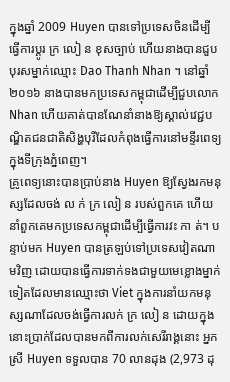ក្នុងឆ្នាំ 2009 Huyen បានទៅប្រទេសចិនដើម្បីធ្វើការប្តូរ ក្រ លៀ ន ខុសច្បាប់ ហើយនាងបានជួបបុរសម្នាក់ឈ្មោះ Dao Thanh Nhan ។ នៅឆ្នាំ ២០១៦ នាងបានមកប្រទេសកម្ពុជាដើម្បីជួបលោក Nhan ហើយគាត់បានណែនាំនាងឱ្យស្គាល់វេជ្ជបណ្ឌិតជនជាតិសិង្ហបុរីដែលកំពុងធ្វើការនៅមន្ទីរពេទ្យក្នុងទីក្រុងភ្នំពេញ។
គ្រូពេទ្យនោះបានប្រាប់នាង Huyen ឱ្យស្វែងរកមនុស្សដែលចង់ ល ក់ ក្រ លៀ ន របស់ពួកគេ ហើយនាំពួកគេមកប្រទេសកម្ពុជាដើម្បីធ្វើការវះ កា ត់។ បន្ទាប់មក Huyen បានត្រឡប់ទៅប្រទេសវៀតណាមវិញ ដោយបានធ្វើការទាក់ទងជាមួយមេខ្លោងម្នាក់ទៀតដែលមានឈ្មោះថា Viet ក្នុងការនាំយកមនុស្សណាដែលចង់ធ្វើការលក់ ក្រ លៀ ន ដោយក្នុងនោះប្រាក់ដែលបានមកពីការលក់សេរីរាង្គនោះ អ្នកស្រី Huyen ទទួលបាន 70 លានដុង (2,973 ដុ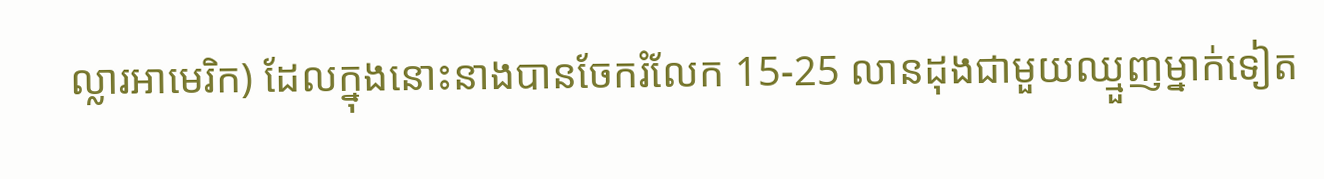ល្លារអាមេរិក) ដែលក្នុងនោះនាងបានចែករំលែក 15-25 លានដុងជាមួយឈ្មួញម្នាក់ទៀត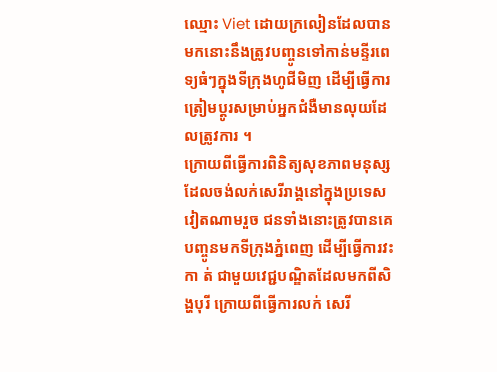ឈ្មោះ Viet ដោយក្រលៀនដែលបានមកនោះនឹងត្រូវបញ្ចូនទៅកាន់មន្ទីរពេទ្យធំៗក្នុងទីក្រុងហូជីមិញ ដើម្បីធ្វើការត្រៀមប្ដូរសម្រាប់អ្នកជំងឺមានលុយដែលត្រូវការ ។
ក្រោយពីធ្វើការពិនិត្យសុខភាពមនុស្សដែលចង់លក់សេរីរាង្គនៅក្នុងប្រទេសវៀតណាមរួច ជនទាំងនោះត្រូវបានគេបញ្ចូនមកទីក្រុងភ្នំពេញ ដើម្បីធ្វើការវះ កា ត់ ជាមួយវេជ្ជបណ្ឌិតដែលមកពីសិង្ហបុរី ក្រោយពីធ្វើការលក់ សេរី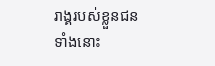រាង្គរបស់ខ្លួនជនទាំងនោះ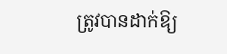ត្រូវបានដាក់ឱ្យ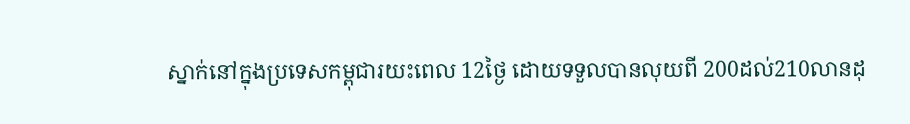ស្នាក់នៅក្នុងប្រទេសកម្ពុជារយះពេល 12ថ្ងៃ ដោយទទួលបានលុយពី 200ដល់210លានដុ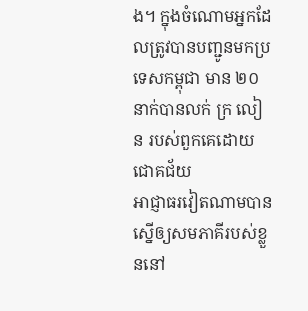ង។ ក្នុងចំណោមអ្នកដែលត្រូវបានបញ្ជូនមកប្រទេសកម្ពុជា មាន ២០ នាក់បានលក់ ក្រ លៀ ន របស់ពួកគេដោយជោគជ័យ
អាជ្ញាធរវៀតណាមបានស្នើឲ្យសមភាគីរបស់ខ្លួននៅ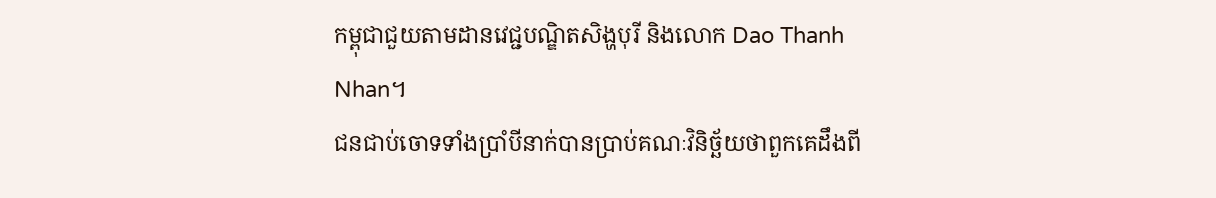កម្ពុជាជួយតាមដានវេជ្ជបណ្ឌិតសិង្ហបុរី និងលោក Dao Thanh Nhan។
ជនជាប់ចោទទាំងប្រាំបីនាក់បានប្រាប់គណៈវិនិច្ឆ័យថាពួកគេដឹងពី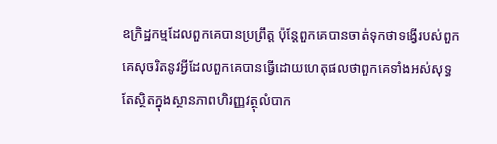ឧក្រិដ្ឋកម្មដែលពួកគេបានប្រព្រឹត្ត ប៉ុន្តែពួកគេបានចាត់ទុកថាទង្វើរបស់ពួកគេសុចរិតនូវអ្វីដែលពួកគេបានធ្វើដោយហេតុផលថាពួកគេទាំងអស់សុទ្ធតែស្ថិតក្នុងស្ថានភាពហិរញ្ញវត្ថុលំបាក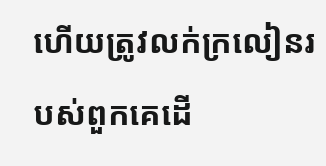ហើយត្រូវលក់ក្រលៀនរបស់ពួកគេដើ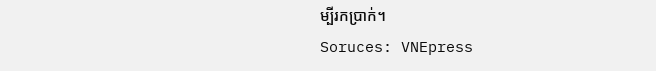ម្បីរកប្រាក់។
Soruces: VNEpress